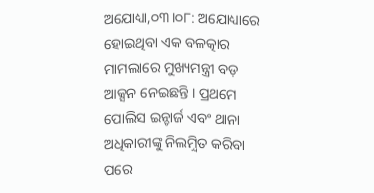ଅଯୋଧ୍ୟା,୦୩।୦୮: ଅଯୋଧ୍ୟାରେ ହୋଇଥିବା ଏକ ବଳତ୍କାର ମାମଲାରେ ମୁଖ୍ୟମନ୍ତ୍ରୀ ବଡ଼ ଆକ୍ସନ ନେଇଛନ୍ତି । ପ୍ରଥମେ ପୋଲିସ ଇନ୍ଚାର୍ଜ ଏବଂ ଥାନା ଅଧିକାରୀଙ୍କୁ ନିଲମ଼୍ବିତ କରିବା ପରେ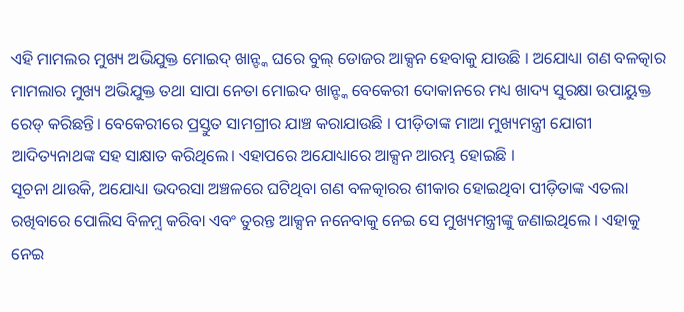ଏହି ମାମଲର ମୁଖ୍ୟ ଅଭିଯୁକ୍ତ ମୋଇଦ୍ ଖାନ୍ଙ୍କ ଘରେ ବୁଲ୍ ଡୋଜର ଆକ୍ସନ ହେବାକୁ ଯାଉଛି । ଅଯୋଧ୍ୟା ଗଣ ବଳତ୍କାର ମାମଲାର ମୁଖ୍ୟ ଅଭିଯୁକ୍ତ ତଥା ସାପା ନେତା ମୋଇଦ ଖାନ୍ଙ୍କ ବେକେରୀ ଦୋକାନରେ ମଧ୍ୟ ଖାଦ୍ୟ ସୁରକ୍ଷା ଉପାୟୁକ୍ତ ରେଡ୍ କରିଛନ୍ତି। ବେକେରୀରେ ପ୍ରସ୍ତୁତ ସାମଗ୍ରୀର ଯାଞ୍ଚ କରାଯାଉଛି । ପୀଡ଼ିତାଙ୍କ ମାଆ ମୁଖ୍ୟମନ୍ତ୍ରୀ ଯୋଗୀ ଆଦିତ୍ୟନାଥଙ୍କ ସହ ସାକ୍ଷାତ କରିଥିଲେ। ଏହାପରେ ଅଯୋଧ୍ୟାରେ ଆକ୍ସନ ଆରମ୍ଭ ହୋଇଛି ।
ସୂଚନା ଥାଉକି, ଅଯୋଧ୍ୟା ଭଦରସା ଅଞ୍ଚଳରେ ଘଟିଥିବା ଗଣ ବଳତ୍କାରର ଶୀକାର ହୋଇଥିବା ପୀଡ଼ିତାଙ୍କ ଏତଲା ରଖିବାରେ ପୋଲିସ ବିଳମ଼୍ବ କରିବା ଏବଂ ତୁରନ୍ତ ଆକ୍ସନ ନନେବାକୁ ନେଇ ସେ ମୁଖ୍ୟମନ୍ତ୍ରୀଙ୍କୁ ଜଣାଇଥିଲେ । ଏହାକୁ ନେଇ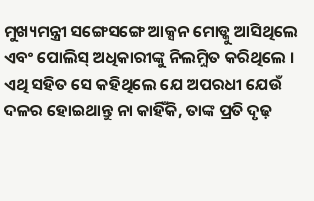ମୁଖ୍ୟମନ୍ତ୍ରୀ ସଙ୍ଗେସଙ୍ଗେ ଆକ୍ସନ ମୋଡ୍କୁ ଆସିଥିଲେ ଏବଂ ପୋଲିସ୍ ଅଧିକାରୀଙ୍କୁ ନିଲମ଼୍ବିତ କରିଥିଲେ । ଏଥି ସହିତ ସେ କହିଥିଲେ ଯେ ଅପରଧୀ ଯେଉଁ ଦଳର ହୋଇଥାନ୍ତୁ ନା କାହିଁକି, ତାଙ୍କ ପ୍ରତି ଦୃଢ଼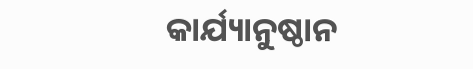କାର୍ଯ୍ୟାନୁଷ୍ଠାନ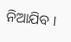ନିଆଯିବ ।